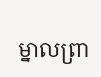ម្នាលព្រា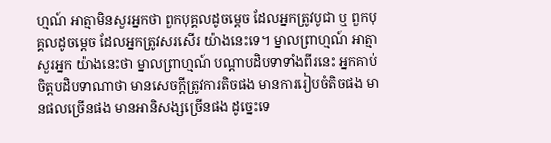ហ្មណ៍ អាត្មាមិនសួរអ្នកថា ពួកបុគ្គលដូចម្ដេច ដែលអ្នកត្រូវបូជា ឬ ពួកបុគ្គលដូចម្ដេច ដែលអ្នកត្រូវសរសើរ យ៉ាងនេះទេ។ ម្នាលព្រាហ្មណ៍ អាត្មាសួរអ្នក យ៉ាងនេះថា ម្នាលព្រាហ្មណ៍ បណ្ដាបដិបទាទាំងពីរនេះ អ្នកគាប់ចិត្តបដិបទាណាថា មានសេចក្ដីត្រូវការតិចផង មានការរៀបចំតិចផង មានផលច្រើនផង មានអានិសង្សច្រើនផង ដូច្នេះទេ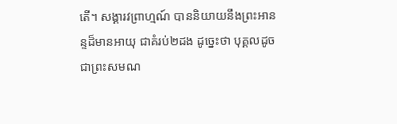តើ។ សង្គារវព្រាហ្មណ៍ បាននិយាយនឹងព្រះអានន្ទដ៏មានអាយុ ជាគំរប់២ដង ដូច្នេះថា បុគ្គលដូចជាព្រះសមណ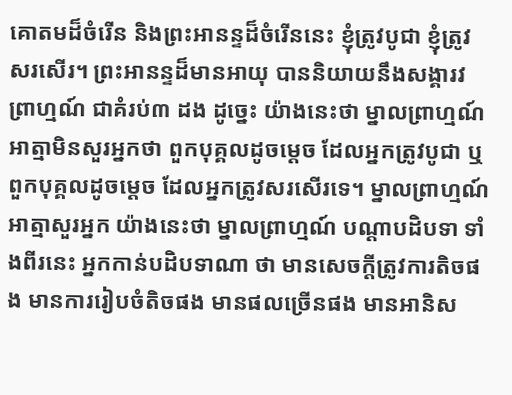គោតមដ៏ចំរើន និងព្រះអានន្ទដ៏ចំរើននេះ ខ្ញុំត្រូវបូជា ខ្ញុំត្រូវសរសើរ។ ព្រះអានន្ទដ៏មានអាយុ បាននិយាយនឹងសង្គារវព្រាហ្មណ៍ ជាគំរប់៣ ដង ដូច្នេះ យ៉ាងនេះថា ម្នាលព្រាហ្មណ៍ អាត្មាមិនសួរអ្នកថា ពួកបុគ្គលដូចម្ដេច ដែលអ្នកត្រូវបូជា ឬពួកបុគ្គលដូចម្ដេច ដែលអ្នកត្រូវសរសើរទេ។ ម្នាលព្រាហ្មណ៍ អាត្មាសួរអ្នក យ៉ាងនេះថា ម្នាលព្រាហ្មណ៍ បណ្ដាបដិបទា ទាំងពីរនេះ អ្នកកាន់បដិបទាណា ថា មានសេចក្ដីត្រូវការតិចផង មានការរៀបចំតិចផង មានផលច្រើនផង មានអានិស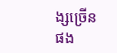ង្សច្រើនផង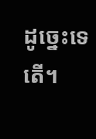ដូច្នេះទេតើ។